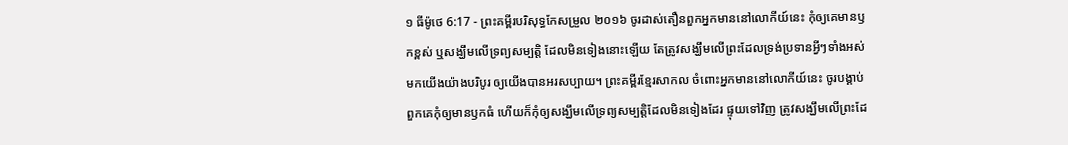១ ធីម៉ូថេ 6:17 - ព្រះគម្ពីរបរិសុទ្ធកែសម្រួល ២០១៦ ចូរដាស់តឿនពួកអ្នកមាននៅលោកីយ៍នេះ កុំឲ្យគេមានឫកខ្ពស់ ឬសង្ឃឹមលើទ្រព្យសម្បត្តិ ដែលមិនទៀងនោះឡើយ តែត្រូវសង្ឃឹមលើព្រះដែលទ្រង់ប្រទានអ្វីៗទាំងអស់មកយើងយ៉ាងបរិបូរ ឲ្យយើងបានអរសប្បាយ។ ព្រះគម្ពីរខ្មែរសាកល ចំពោះអ្នកមាននៅលោកីយ៍នេះ ចូរបង្គាប់ពួកគេកុំឲ្យមានឫកធំ ហើយក៏កុំឲ្យសង្ឃឹមលើទ្រព្យសម្បត្តិដែលមិនទៀងដែរ ផ្ទុយទៅវិញ ត្រូវសង្ឃឹមលើព្រះដែ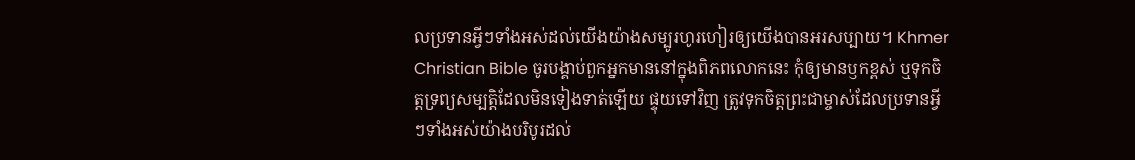លប្រទានអ្វីៗទាំងអស់ដល់យើងយ៉ាងសម្បូរហូរហៀរឲ្យយើងបានអរសប្បាយ។ Khmer Christian Bible ចូរបង្គាប់ពួកអ្នកមាននៅក្នុងពិភពលោកនេះ កុំឲ្យមានឫកខ្ពស់ ឬទុកចិត្ដទ្រព្យសម្បត្ដិដែលមិនទៀងទាត់ឡើយ ផ្ទុយទៅវិញ ត្រូវទុកចិត្ដព្រះជាម្ចាស់ដែលប្រទានអ្វីៗទាំងអស់យ៉ាងបរិបូរដល់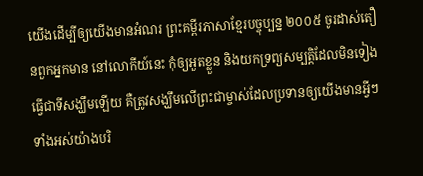យើងដើម្បីឲ្យយើងមានអំណរ ព្រះគម្ពីរភាសាខ្មែរបច្ចុប្បន្ន ២០០៥ ចូរដាស់តឿនពួកអ្នកមាន នៅលោកីយ៍នេះ កុំឲ្យអួតខ្លួន និងយកទ្រព្យសម្បត្តិដែលមិនទៀងធ្វើជាទីសង្ឃឹមឡើយ គឺត្រូវសង្ឃឹមលើព្រះជាម្ចាស់ដែលប្រទានឲ្យយើងមានអ្វីៗទាំងអស់យ៉ាងបរិ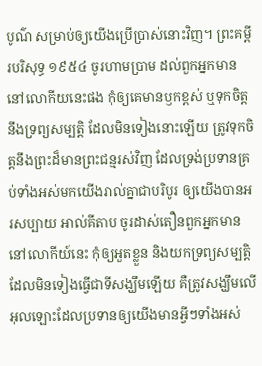បូណ៌ សម្រាប់ឲ្យយើងប្រើប្រាស់នោះវិញ។ ព្រះគម្ពីរបរិសុទ្ធ ១៩៥៤ ចូរហាមប្រាម ដល់ពួកអ្នកមាន នៅលោកីយនេះផង កុំឲ្យគេមានឫកខ្ពស់ ឬទុកចិត្តនឹងទ្រព្យសម្បត្តិ ដែលមិនទៀងនោះឡើយ ត្រូវទុកចិត្តនឹងព្រះដ៏មានព្រះជន្មរស់វិញ ដែលទ្រង់ប្រទានគ្រប់ទាំងអស់មកយើងរាល់គ្នាជាបរិបូរ ឲ្យយើងបានអរសប្បាយ អាល់គីតាប ចូរដាស់តឿនពួកអ្នកមាន នៅលោកីយ៍នេះ កុំឲ្យអួតខ្លួន និងយកទ្រព្យសម្បត្តិដែលមិនទៀងធ្វើជាទីសង្ឃឹមឡើយ គឺត្រូវសង្ឃឹមលើអុលឡោះដែលប្រទានឲ្យយើងមានអ្វីៗទាំងអស់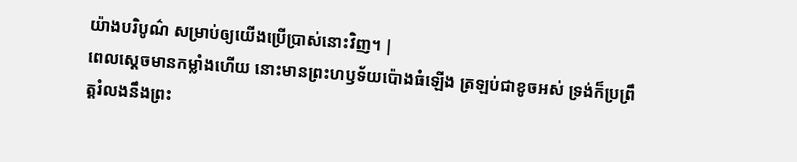យ៉ាងបរិបូណ៌ សម្រាប់ឲ្យយើងប្រើប្រាស់នោះវិញ។ |
ពេលស្ដេចមានកម្លាំងហើយ នោះមានព្រះហឫទ័យប៉ោងធំឡើង ត្រឡប់ជាខូចអស់ ទ្រង់ក៏ប្រព្រឹត្តរំលងនឹងព្រះ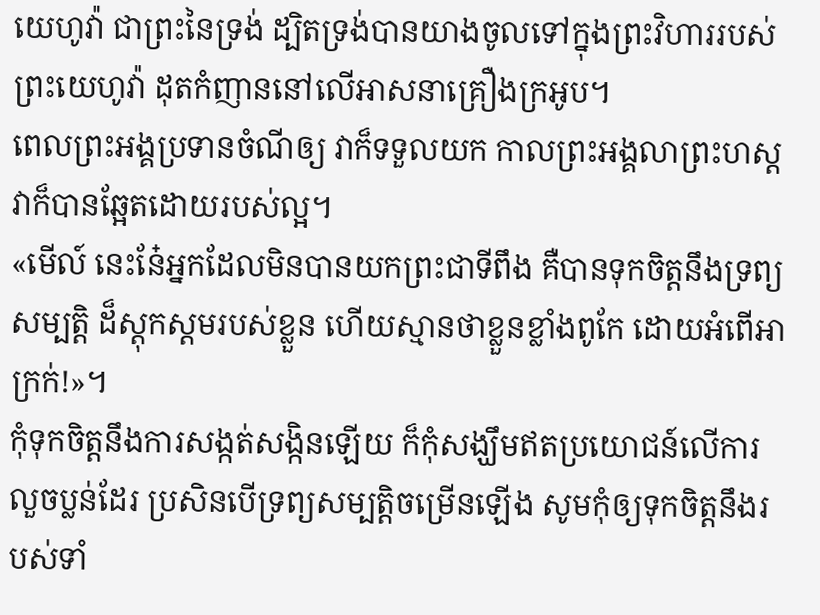យេហូវ៉ា ជាព្រះនៃទ្រង់ ដ្បិតទ្រង់បានយាងចូលទៅក្នុងព្រះវិហាររបស់ព្រះយេហូវ៉ា ដុតកំញាននៅលើអាសនាគ្រឿងក្រអូប។
ពេលព្រះអង្គប្រទានចំណីឲ្យ វាក៏ទទួលយក កាលព្រះអង្គលាព្រះហស្ត វាក៏បានឆ្អែតដោយរបស់ល្អ។
«មើល៍ នេះនែ៎អ្នកដែលមិនបានយកព្រះជាទីពឹង គឺបានទុកចិត្តនឹងទ្រព្យសម្បត្តិ ដ៏ស្ដុកស្ដមរបស់ខ្លួន ហើយស្មានថាខ្លួនខ្លាំងពូកែ ដោយអំពើអាក្រក់!»។
កុំទុកចិត្តនឹងការសង្កត់សង្កិនឡើយ ក៏កុំសង្ឃឹមឥតប្រយោជន៍លើការលួចប្លន់ដែរ ប្រសិនបើទ្រព្យសម្បត្តិចម្រើនឡើង សូមកុំឲ្យទុកចិត្តនឹងរបស់ទាំ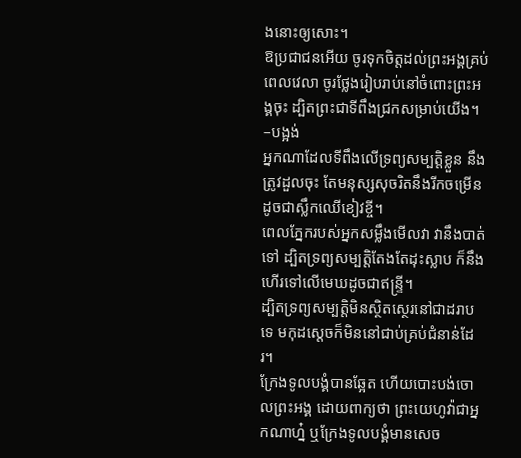ងនោះឲ្យសោះ។
ឱប្រជាជនអើយ ចូរទុកចិត្តដល់ព្រះអង្គគ្រប់ពេលវេលា ចូរថ្លែងរៀបរាប់នៅចំពោះព្រះអង្គចុះ ដ្បិតព្រះជាទីពឹងជ្រកសម្រាប់យើង។ –បង្អង់
អ្នកណាដែលទីពឹងលើទ្រព្យសម្បត្តិខ្លួន នឹងត្រូវដួលចុះ តែមនុស្សសុចរិតនឹងរីកចម្រើន ដូចជាស្លឹកឈើខៀវខ្ចី។
ពេលភ្នែករបស់អ្នកសម្លឹងមើលវា វានឹងបាត់ទៅ ដ្បិតទ្រព្យសម្បត្តិតែងតែដុះស្លាប ក៏នឹងហើរទៅលើមេឃដូចជាឥន្ទ្រី។
ដ្បិតទ្រព្យសម្បត្តិមិនស្ថិតស្ថេរនៅជាដរាបទេ មកុដស្តេចក៏មិននៅជាប់គ្រប់ជំនាន់ដែរ។
ក្រែងទូលបង្គំបានឆ្អែត ហើយបោះបង់ចោលព្រះអង្គ ដោយពាក្យថា ព្រះយេហូវ៉ាជាអ្នកណាហ្ន៎ ឬក្រែងទូលបង្គំមានសេច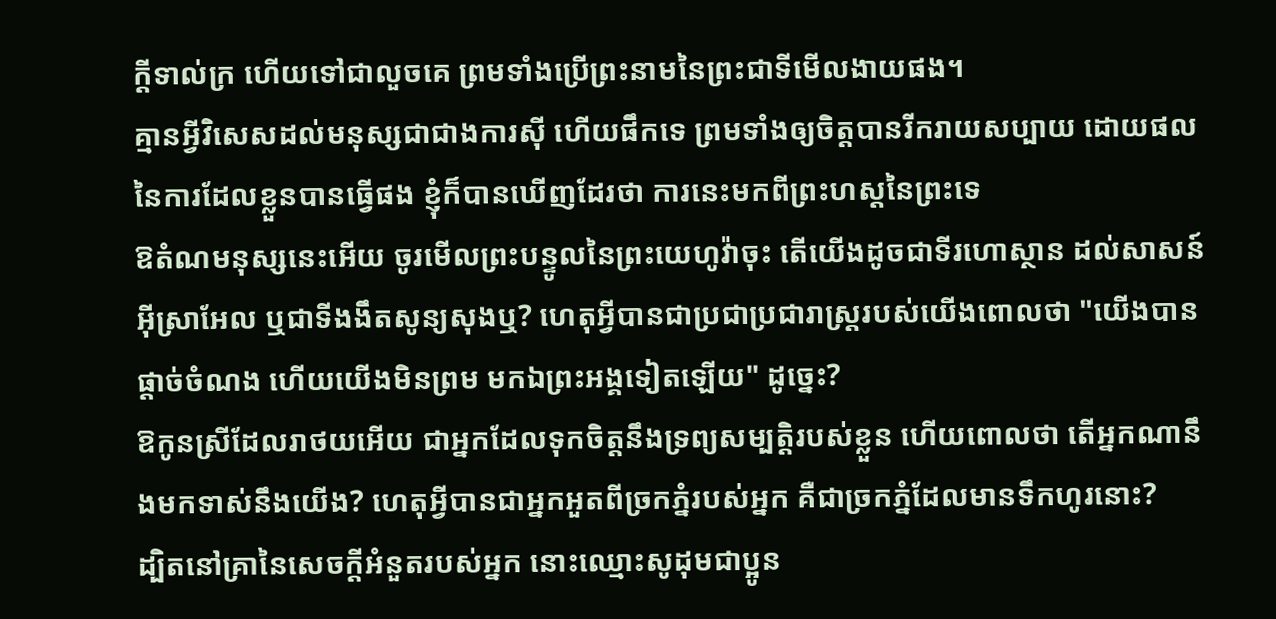ក្ដីទាល់ក្រ ហើយទៅជាលួចគេ ព្រមទាំងប្រើព្រះនាមនៃព្រះជាទីមើលងាយផង។
គ្មានអ្វីវិសេសដល់មនុស្សជាជាងការស៊ី ហើយផឹកទេ ព្រមទាំងឲ្យចិត្តបានរីករាយសប្បាយ ដោយផលនៃការដែលខ្លួនបានធ្វើផង ខ្ញុំក៏បានឃើញដែរថា ការនេះមកពីព្រះហស្តនៃព្រះទេ
ឱតំណមនុស្សនេះអើយ ចូរមើលព្រះបន្ទូលនៃព្រះយេហូវ៉ាចុះ តើយើងដូចជាទីរហោស្ថាន ដល់សាសន៍អ៊ីស្រាអែល ឬជាទីងងឹតសូន្យសុងឬ? ហេតុអ្វីបានជាប្រជាប្រជារាស្ត្ររបស់យើងពោលថា "យើងបានផ្តាច់ចំណង ហើយយើងមិនព្រម មកឯព្រះអង្គទៀតឡើយ" ដូច្នេះ?
ឱកូនស្រីដែលរាថយអើយ ជាអ្នកដែលទុកចិត្តនឹងទ្រព្យសម្បត្តិរបស់ខ្លួន ហើយពោលថា តើអ្នកណានឹងមកទាស់នឹងយើង? ហេតុអ្វីបានជាអ្នកអួតពីច្រកភ្នំរបស់អ្នក គឺជាច្រកភ្នំដែលមានទឹកហូរនោះ?
ដ្បិតនៅគ្រានៃសេចក្ដីអំនួតរបស់អ្នក នោះឈ្មោះសូដុមជាប្អូន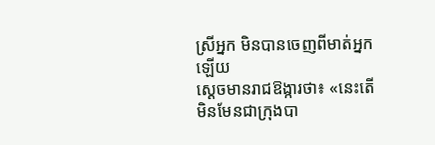ស្រីអ្នក មិនបានចេញពីមាត់អ្នកឡើយ
ស្ដេចមានរាជឱង្ការថា៖ «នេះតើមិនមែនជាក្រុងបា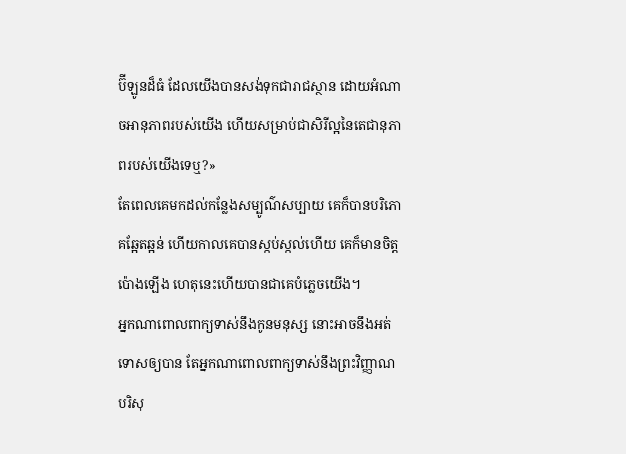ប៊ីឡូនដ៏ធំ ដែលយើងបានសង់ទុកជារាជស្ថាន ដោយអំណាចអានុភាពរបស់យើង ហើយសម្រាប់ជាសិរីល្អនៃតេជានុភាពរបស់យើងទេឬ?»
តែពេលគេមកដល់កន្លែងសម្បូណ៌សប្បាយ គេក៏បានបរិភោគឆ្អែតឆ្អន់ ហើយកាលគេបានស្កប់ស្កល់ហើយ គេក៏មានចិត្តប៉ោងឡើង ហេតុនេះហើយបានជាគេបំភ្លេចយើង។
អ្នកណាពោលពាក្យទាស់នឹងកូនមនុស្ស នោះអាចនឹងអត់ទោសឲ្យបាន តែអ្នកណាពោលពាក្យទាស់នឹងព្រះវិញ្ញាណបរិសុ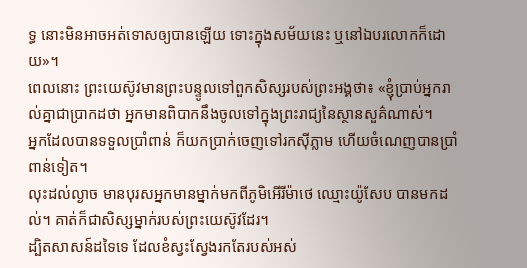ទ្ធ នោះមិនអាចអត់ទោសឲ្យបានឡើយ ទោះក្នុងសម័យនេះ ឬនៅឯបរលោកក៏ដោយ»។
ពេលនោះ ព្រះយេស៊ូវមានព្រះបន្ទូលទៅពួកសិស្សរបស់ព្រះអង្គថា៖ «ខ្ញុំប្រាប់អ្នករាល់គ្នាជាប្រាកដថា អ្នកមានពិបាកនឹងចូលទៅក្នុងព្រះរាជ្យនៃស្ថានសួគ៌ណាស់។
អ្នកដែលបានទទួលប្រាំពាន់ ក៏យកប្រាក់ចេញទៅរកស៊ីភ្លាម ហើយចំណេញបានប្រាំពាន់ទៀត។
លុះដល់ល្ងាច មានបុរសអ្នកមានម្នាក់មកពីភូមិអើរីម៉ាថេ ឈ្មោះយ៉ូសែប បានមកដល់។ គាត់ក៏ជាសិស្សម្នាក់របស់ព្រះយេស៊ូវដែរ។
ដ្បិតសាសន៍ដទៃទេ ដែលខំស្វះស្វែងរកតែរបស់អស់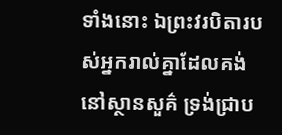ទាំងនោះ ឯព្រះវរបិតារបស់អ្នករាល់គ្នាដែលគង់នៅស្ថានសួគ៌ ទ្រង់ជ្រាប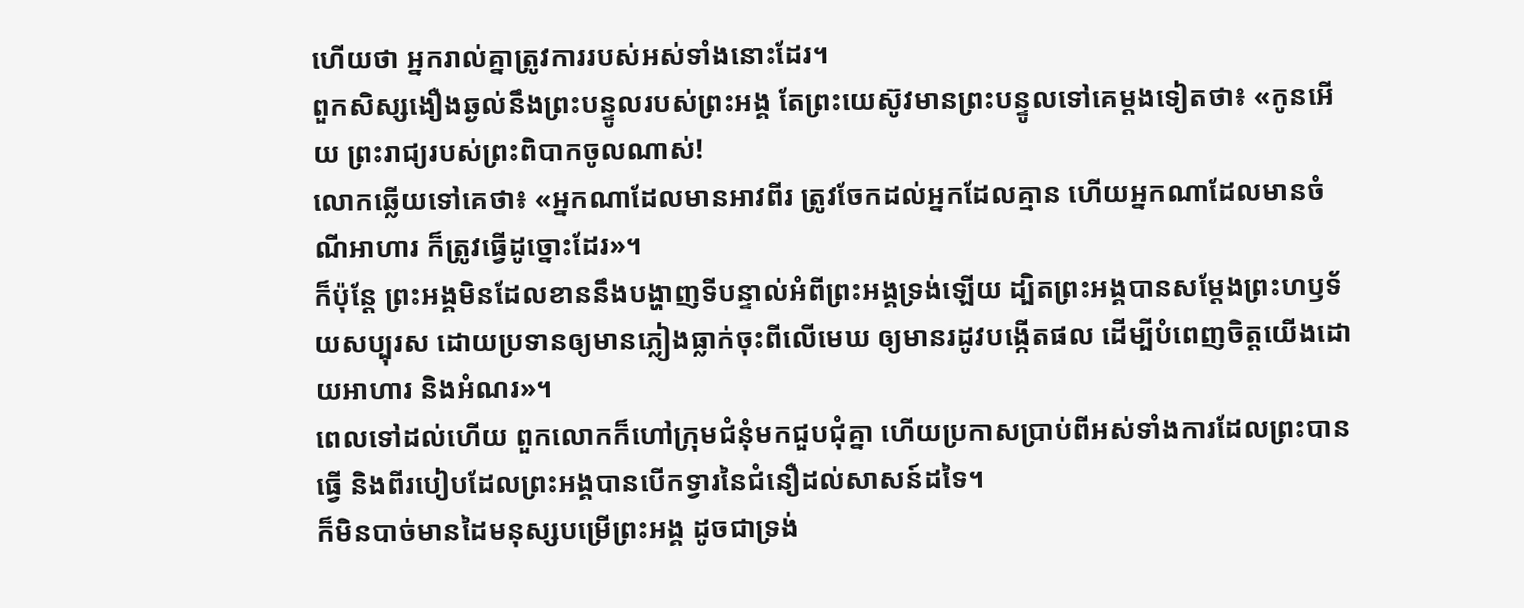ហើយថា អ្នករាល់គ្នាត្រូវការរបស់អស់ទាំងនោះដែរ។
ពួកសិស្សងឿងឆ្ងល់នឹងព្រះបន្ទូលរបស់ព្រះអង្គ តែព្រះយេស៊ូវមានព្រះបន្ទូលទៅគេម្តងទៀតថា៖ «កូនអើយ ព្រះរាជ្យរបស់ព្រះពិបាកចូលណាស់!
លោកឆ្លើយទៅគេថា៖ «អ្នកណាដែលមានអាវពីរ ត្រូវចែកដល់អ្នកដែលគ្មាន ហើយអ្នកណាដែលមានចំណីអាហារ ក៏ត្រូវធ្វើដូច្នោះដែរ»។
ក៏ប៉ុន្តែ ព្រះអង្គមិនដែលខាននឹងបង្ហាញទីបន្ទាល់អំពីព្រះអង្គទ្រង់ឡើយ ដ្បិតព្រះអង្គបានសម្តែងព្រះហឫទ័យសប្បុរស ដោយប្រទានឲ្យមានភ្លៀងធ្លាក់ចុះពីលើមេឃ ឲ្យមានរដូវបង្កើតផល ដើម្បីបំពេញចិត្តយើងដោយអាហារ និងអំណរ»។
ពេលទៅដល់ហើយ ពួកលោកក៏ហៅក្រុមជំនុំមកជួបជុំគ្នា ហើយប្រកាសប្រាប់ពីអស់ទាំងការដែលព្រះបានធ្វើ និងពីរបៀបដែលព្រះអង្គបានបើកទ្វារនៃជំនឿដល់សាសន៍ដទៃ។
ក៏មិនបាច់មានដៃមនុស្សបម្រើព្រះអង្គ ដូចជាទ្រង់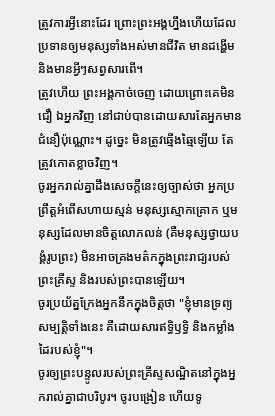ត្រូវការអ្វីនោះដែរ ព្រោះព្រះអង្គហ្នឹងហើយដែលប្រទានឲ្យមនុស្សទាំងអស់មានជីវិត មានដង្ហើម និងមានអ្វីៗសព្វសារពើ។
ត្រូវហើយ ព្រះអង្គកាច់ចេញ ដោយព្រោះគេមិនជឿ ឯអ្នកវិញ នៅជាប់បានដោយសារតែអ្នកមានជំនឿប៉ុណ្ណោះ។ ដូច្នេះ មិនត្រូវឆ្មើងឆ្មៃឡើយ តែត្រូវកោតខ្លាចវិញ។
ចូរអ្នករាល់គ្នាដឹងសេចក្ដីនេះឲ្យច្បាស់ថា អ្នកប្រព្រឹត្តអំពើសហាយស្មន់ មនុស្សស្មោកគ្រោក ឬមនុស្សដែលមានចិត្តលោភលន់ (គឺមនុស្សថ្វាយបង្គំរូបព្រះ) មិនអាចគ្រងមត៌កក្នុងព្រះរាជ្យរបស់ព្រះគ្រីស្ទ និងរបស់ព្រះបានឡើយ។
ចូរប្រយ័ត្នក្រែងអ្នកនឹកក្នុងចិត្តថា "ខ្ញុំមានទ្រព្យសម្បត្តិទាំងនេះ គឺដោយសារឥទ្ធិឫទ្ធិ និងកម្លាំងដៃរបស់ខ្ញុំ"។
ចូរឲ្យព្រះបន្ទូលរបស់ព្រះគ្រីស្ទសណ្ឋិតនៅក្នុងអ្នករាល់គ្នាជាបរិបូរ។ ចូរបង្រៀន ហើយទូ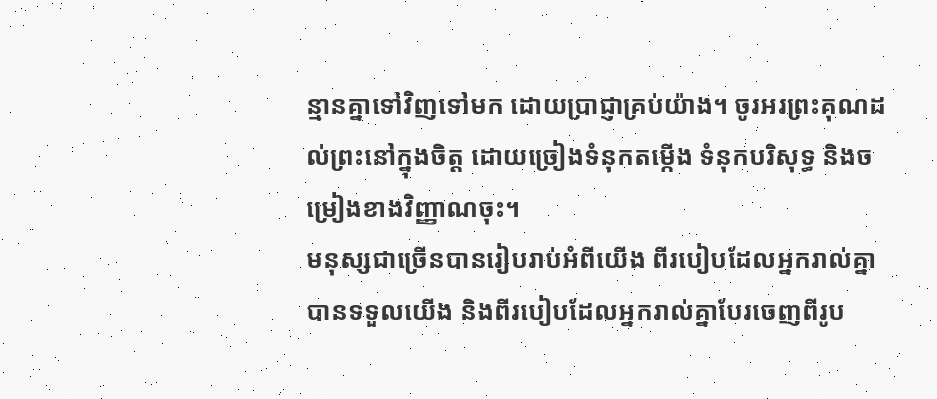ន្មានគ្នាទៅវិញទៅមក ដោយប្រាជ្ញាគ្រប់យ៉ាង។ ចូរអរព្រះគុណដល់ព្រះនៅក្នុងចិត្ត ដោយច្រៀងទំនុកតម្កើង ទំនុកបរិសុទ្ធ និងចម្រៀងខាងវិញ្ញាណចុះ។
មនុស្សជាច្រើនបានរៀបរាប់អំពីយើង ពីរបៀបដែលអ្នករាល់គ្នាបានទទួលយើង និងពីរបៀបដែលអ្នករាល់គ្នាបែរចេញពីរូប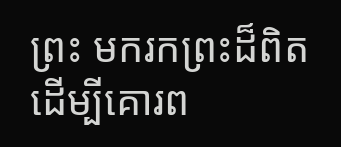ព្រះ មករកព្រះដ៏ពិត ដើម្បីគោរព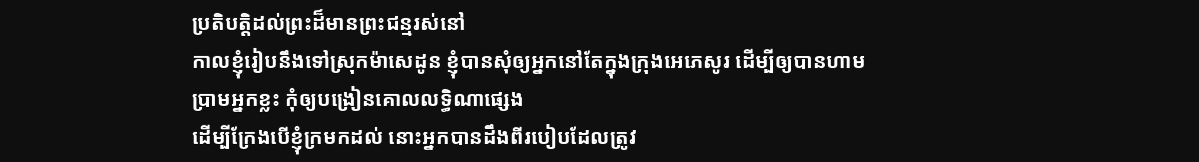ប្រតិបត្តិដល់ព្រះដ៏មានព្រះជន្មរស់នៅ
កាលខ្ញុំរៀបនឹងទៅស្រុកម៉ាសេដូន ខ្ញុំបានសុំឲ្យអ្នកនៅតែក្នុងក្រុងអេភេសូរ ដើម្បីឲ្យបានហាមប្រាមអ្នកខ្លះ កុំឲ្យបង្រៀនគោលលទ្ធិណាផ្សេង
ដើម្បីក្រែងបើខ្ញុំក្រមកដល់ នោះអ្នកបានដឹងពីរបៀបដែលត្រូវ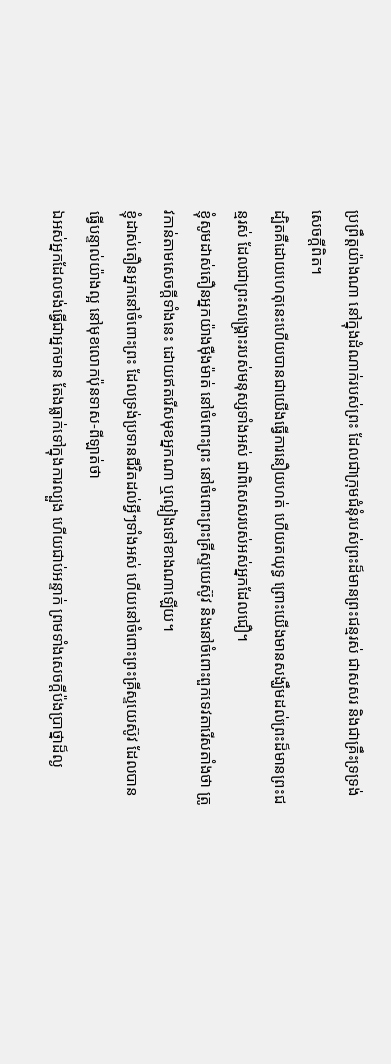ប្រព្រឹត្តយ៉ាងណា នៅក្នុងដំណាក់របស់ព្រះ ដែលជាក្រុមជំនុំរបស់ព្រះដ៏មានព្រះជន្មរស់ ជាសសរ និងជាគ្រឹះទ្រទ្រង់សេចក្ដីពិត។
ដ្បិតគឺដោយហេតុនេះហើយបានជាយើងធ្វើការនឿយហត់ ហើយតយុទ្ធ ព្រោះយើងមានសង្ឃឹមដល់ព្រះដ៏មានព្រះជន្មរស់ ដែលជាព្រះសង្គ្រោះរបស់មនុស្សទាំងអស់ ជាពិសេសរបស់អស់អ្នកដែលជឿ។
ខ្ញុំសូមដាស់តឿនអ្នកយ៉ាងម៉ឺងម៉ាត់ នៅចំពោះព្រះ នៅចំពោះព្រះគ្រីស្ទយេស៊ូវ និងនៅចំពោះពួកទេវតារើសតាំងថា ត្រូវកាន់តាមសេចក្ដីទាំងនេះ ដោយឥតរើសមុខអ្នកណា ឬល្អៀងទៅខាងណាឡើយ។
ខ្ញុំដាស់តឿនអ្នកនៅចំពោះព្រះ ដែលទ្រង់ប្រទានជីវិតដល់អ្វីៗទាំងអស់ ហើយនៅចំពោះព្រះគ្រីស្ទយេស៊ូវ ដែលបានធ្វើបន្ទាល់យ៉ាងល្អ នៅមុខលោកប៉ុនទាស-ពីឡាត់ថា
ឯអស់អ្នកដែលចង់ធ្វើជាអ្នកមាន តែងធ្លាក់ទៅក្នុងការល្បួង ហើយជាប់អន្ទាក់ ព្រមទាំងសេចក្ដីប៉ងប្រាថ្នាដ៏ល្ង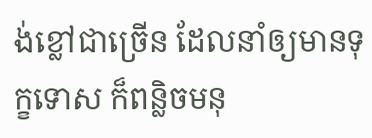ង់ខ្លៅជាច្រើន ដែលនាំឲ្យមានទុក្ខទោស ក៏ពន្លិចមនុ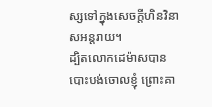ស្សទៅក្នុងសេចក្ដីហិនវិនាសអន្តរាយ។
ដ្បិតលោកដេម៉ាសបានបោះបង់ចោលខ្ញុំ ព្រោះគា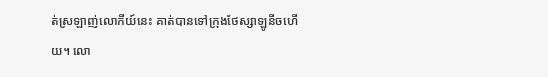ត់ស្រឡាញ់លោកីយ៍នេះ គាត់បានទៅក្រុងថែស្សាឡូនីចហើយ។ លោ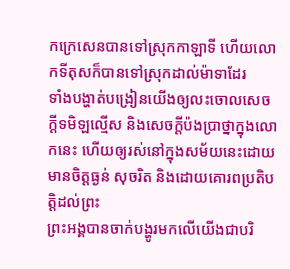កក្រេសេនបានទៅស្រុកកាឡាទី ហើយលោកទីតុសក៏បានទៅស្រុកដាល់ម៉ាទាដែរ
ទាំងបង្ហាត់បង្រៀនយើងឲ្យលះចោលសេចក្ដីទមិឡល្មើស និងសេចក្ដីប៉ងប្រាថ្នាក្នុងលោកនេះ ហើយឲ្យរស់នៅក្នុងសម័យនេះដោយមានចិត្តធ្ងន់ សុចរិត និងដោយគោរពប្រតិបត្តិដល់ព្រះ
ព្រះអង្គបានចាក់បង្ហូរមកលើយើងជាបរិ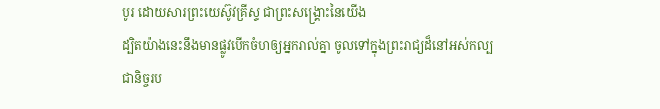បូរ ដោយសារព្រះយេស៊ូវគ្រីស្ទ ជាព្រះសង្គ្រោះនៃយើង
ដ្បិតយ៉ាងនេះនឹងមានផ្លូវបើកចំហឲ្យអ្នករាល់គ្នា ចូលទៅក្នុងព្រះរាជ្យដ៏នៅអស់កល្បជានិច្ចរប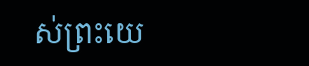ស់ព្រះយេ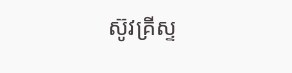ស៊ូវគ្រីស្ទ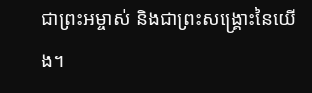ជាព្រះអម្ចាស់ និងជាព្រះសង្គ្រោះនៃយើង។